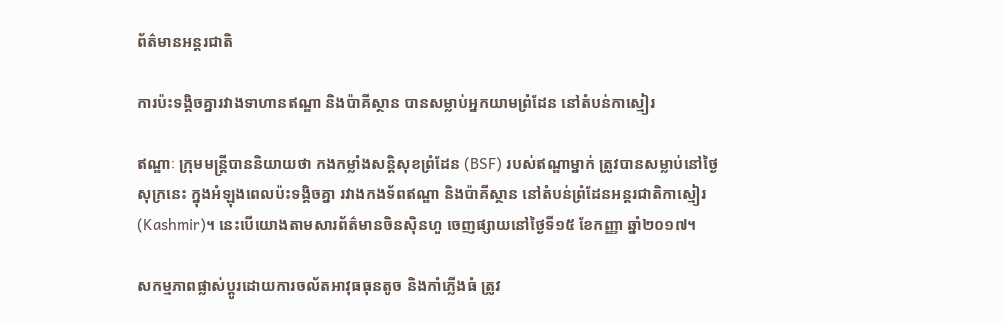ព័ត៌មានអន្តរជាតិ

ការប៉ះទង្គិចគ្នារវាងទាហានឥណ្ឌា និងប៉ាគីស្ថាន បានសម្លាប់អ្នកយាមព្រំដែន នៅតំបន់កាស្មៀរ

ឥណ្ឌាៈ ក្រុមមន្ត្រីបាននិយាយថា កងកម្លាំងសន្តិសុខព្រំដែន (BSF) របស់ឥណ្ឌាម្នាក់ ត្រូវបានសម្លាប់នៅថ្ងៃសុក្រនេះ ក្នុងអំឡុងពេលប៉ះទង្គិចគ្នា រវាងកងទ័ពឥណ្ឌា និងប៉ាគីស្ថាន នៅតំបន់ព្រំដែនអន្តរជាតិកាស្មៀរ (Kashmir)។ នេះបើយោងតាមសារព័ត៌មានចិនស៊ិនហួ ចេញផ្សាយនៅថ្ងៃទី១៥ ខែកញ្ញា ឆ្នាំ២០១៧។

សកម្មភាពផ្លាស់ប្តូរដោយការចល័តអាវុធធុនតូច និងកាំភ្លើងធំ ត្រូវ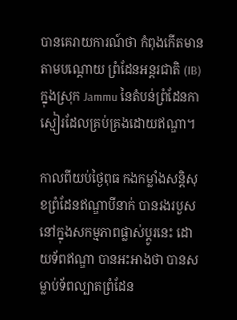បានគេរាយការណ៍ថា កំពុងកើតមានតាមបណ្តោយ ព្រំដែនអន្តរជាតិ (IB) ក្នុងស្រុក Jammu នៃតំបន់ព្រំដែនកាស្មៀរដែលគ្រប់គ្រងដោយឥណ្ឌា។

កាលពីយប់ថ្ងៃពុធ កងកម្លាំងសន្តិសុខព្រំដែនឥណ្ឌាបីនាក់ បានរងរបួស នៅក្នុងសកម្មភាពផ្លាស់ប្តូរនេះ ដោយទ័ពឥណ្ឌា បានអះអាងថា បានសម្លាប់ទ័ពល្បាតព្រំដែន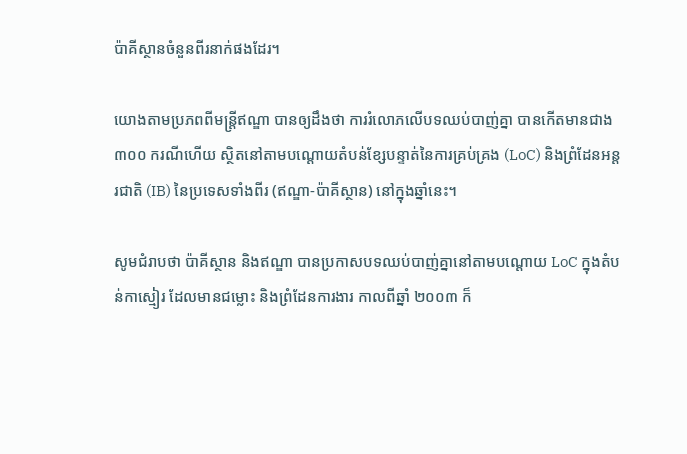ប៉ាគីស្ថានចំនួនពីរនាក់ផងដែរ។

យោងតាមប្រភពពីមន្រ្តីឥណ្ឌា បានឲ្យដឹងថា ការរំលោភលើបទឈប់បាញ់គ្នា បានកើតមានជាង ៣០០ ករណីហើយ ស្ថិតនៅតាមបណ្តោយតំបន់ខ្សែបន្ទាត់នៃការគ្រប់គ្រង (LoC) និងព្រំដែនអន្តរជាតិ (IB) នៃប្រទេសទាំងពីរ (ឥណ្ឌា-ប៉ាគីស្ថាន) នៅក្នុងឆ្នាំនេះ។

សូមជំរាបថា ប៉ាគីស្ថាន និងឥណ្ឌា បានប្រកាសបទឈប់បាញ់គ្នានៅតាមបណ្តោយ LoC ក្នុងតំបន់កាស្មៀរ ដែលមានជម្លោះ និងព្រំដែនការងារ កាលពីឆ្នាំ ២០០៣ ក៏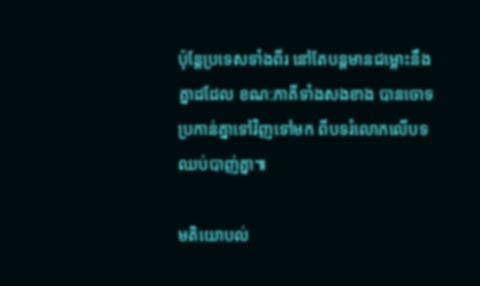ប៉ុន្តែប្រទេសទាំងពីរ នៅតែបន្តមានជម្លោះនឹងគ្នាដដែល ខណ:ភាគីទាំងសងខាង បានចោទប្រកាន់គ្នាទៅវិញទៅមក ពីបទរំលោភលើបទឈប់បាញ់គ្នា៕

មតិយោបល់